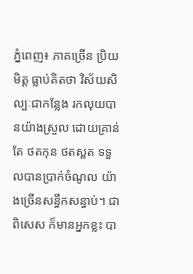ភ្នំពេញ៖ ភាគច្រើន ប្រិយមិត្ត ធ្លាប់គិតថា វិស័យសិល្បៈជាកន្លែង រកលុយបានយ៉ាងស្រួល ដោយគ្រាន់តែ ថតកុន ថតស្ពត ទទួលបានប្រាក់ចំណូល យ៉ាងច្រើនសន្ធឹកសន្ធាប់។ ជាពិសេស ក៏មានអ្នកខ្លះ បា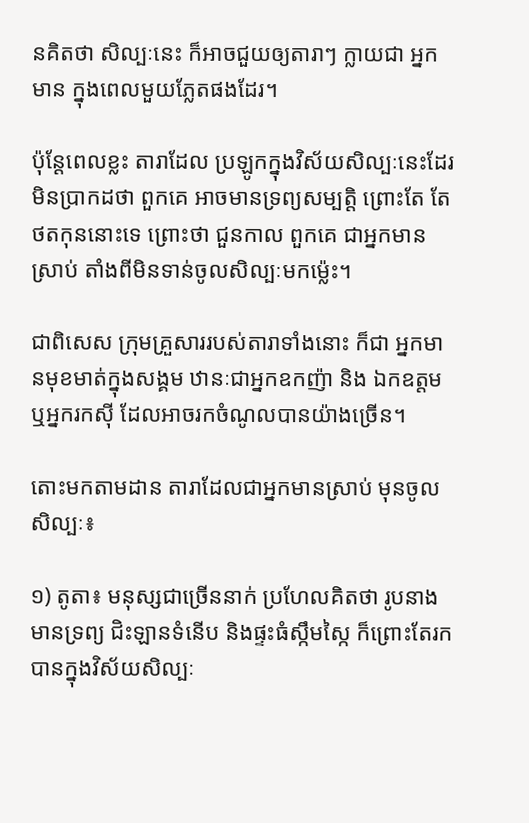នគិតថា សិល្បៈនេះ ក៏អាចជួយឲ្យតារាៗ ក្លាយជា អ្នកមាន ក្នុងពេលមួយភ្លែតផងដែរ។

ប៉ុន្តែពេលខ្លះ តារាដែល ប្រឡូកក្នុងវិស័យសិល្បៈនេះដែរ មិនប្រាកដថា ពួកគេ អាចមានទ្រព្យសម្បត្តិ ព្រោះតែ តែថតកុននោះទេ ព្រោះថា ជួនកាល ពួកគេ ជាអ្នកមានស្រាប់ តាំងពីមិនទាន់ចូលសិល្បៈមកម្ល៉េះ។

ជាពិសេស ក្រុមគ្រួសាររបស់តារាទាំងនោះ ក៏ជា អ្នកមានមុខមាត់ក្នុងសង្គម ឋានៈជាអ្នកឧកញ៉ា និង ឯកឧត្តម ឬអ្នករកស៊ី ដែលអាចរកចំណូលបានយ៉ាងច្រើន។

តោះមកតាមដាន តារាដែលជាអ្នកមានស្រាប់ មុនចូលសិល្បៈ៖

១) តូតា៖ មនុស្សជាច្រើននាក់ ប្រហែលគិតថា រូបនាងមានទ្រព្យ ជិះឡានទំនើប និងផ្ទះធំស្កឹមស្កៃ ក៏ព្រោះតែរកបានក្នុងវិស័យសិល្បៈ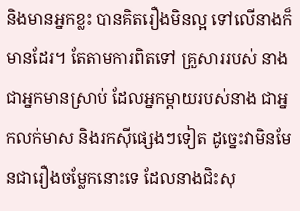និងមានអ្នកខ្លះ បានគិតរឿងមិនល្អ ទៅលើនាងក៏មានដែរ។ តែតាមការពិតទៅ គ្រួសាររបស់ នាង ជាអ្នកមានស្រាប់ ដែលអ្នកម្តាយរបស់នាង ជាអ្នកលក់មាស និងរកស៊ីផ្សេងៗទៀត ដូច្នេះវាមិនមែនជារឿងចម្លែកនោះទេ ដែលនាងជិះសុ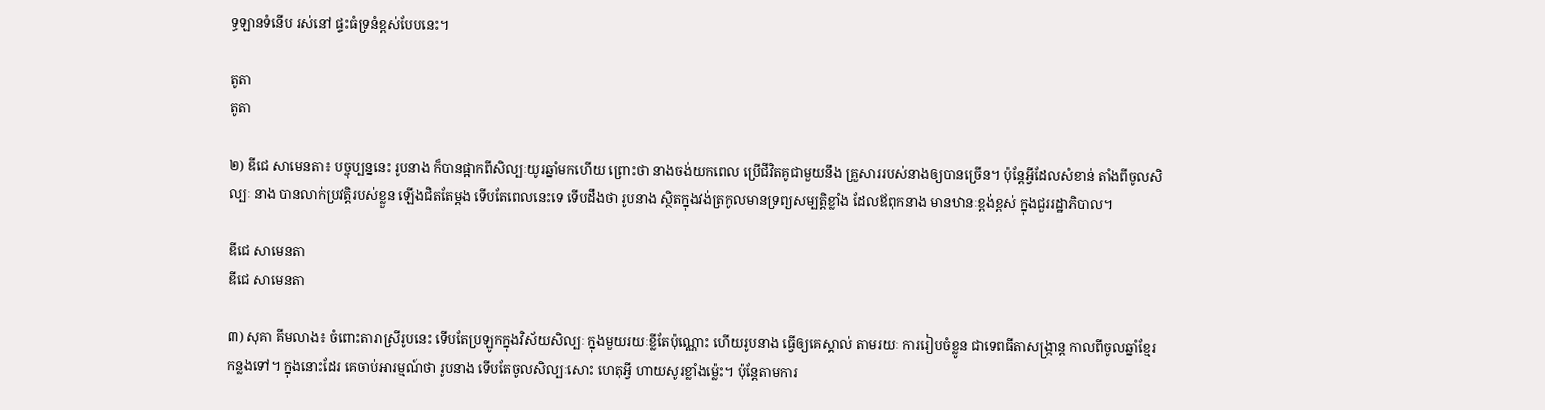ទ្ធឡានទំនើប រស់នៅ ផ្ទះធំទ្រនំខ្ពស់បែបនេះ។

តូតា
តូតា

២) ឌីជេ សាមេនតា៖ បច្ចុប្បន្ននេះ រូបនាង ក៏បានផ្អាកពីសិល្បៈយូរឆ្នាំមកហើយ ព្រោះថា នាងចង់យកពេល ប្រើជីវិតគូជាមួយនឹង គ្រួសាររបស់នាងឲ្យបានច្រើន។ ប៉ុន្តែអ្វីដែលសំខាន់ តាំងពីចូលសិល្បៈ នាង បានលាក់ប្រវត្តិរបស់ខ្លួន ឡើងជិតតែម្តង ទើបតែពេលនេះទេ ទើបដឹងថា រូបនាង ស្ថិតក្នុងវង់ត្រកូលមានទ្រព្យសម្បត្តិខ្លាំង ដែលឪពុកនាង មានឋានៈខ្ពង់ខ្ពស់ ក្នុងជួររដ្ឋាភិបាល។

ឌីជេ សាមេនតា
ឌីជេ សាមេនតា

៣) សុគា គីមលាង៖ ចំពោះតារាស្រីរូបនេះ ទើបតែប្រឡូកក្នុងវិស័យសិល្បៈ ក្នុងមួយរយៈខ្លីតែប៉ុណ្ណោះ ហើយរូបនាង ធ្វើឲ្យគេស្គាល់ តាមរយៈ ការរៀបចំខ្លូន ជាទេពធីតាសង្រ្កាន្ត កាលពីចូលឆ្នាំខ្មែរ កន្លងទៅ។ ក្នុងនោះដែរ គេចាប់អារម្មណ៍ថា រូបនាង ទើបតែចូលសិល្បៈសោះ ហេតុអ្វី ហាយសូរខ្លាំងម្ល៉េះ។ ប៉ុន្តែតាមការ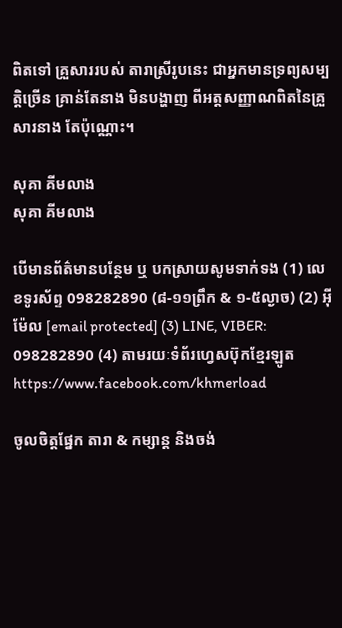ពិតទៅ គ្រួសាររបស់ តារាស្រីរូបនេះ ជាអ្នកមានទ្រព្យសម្បត្តិច្រើន គ្រាន់តែនាង មិនបង្ហាញ ពីអត្តសញ្ញាណពិតនៃគ្រួសារនាង តែប៉ុណ្ណោះ។

សុគា គីមលាង
សុគា គីមលាង

បើមានព័ត៌មានបន្ថែម ឬ បកស្រាយសូមទាក់ទង (1) លេខទូរស័ព្ទ 098282890 (៨-១១ព្រឹក & ១-៥ល្ងាច) (2) អ៊ីម៉ែល [email protected] (3) LINE, VIBER: 098282890 (4) តាមរយៈទំព័រហ្វេសប៊ុកខ្មែរឡូត https://www.facebook.com/khmerload

ចូលចិត្តផ្នែក តារា & កម្សាន្ដ និងចង់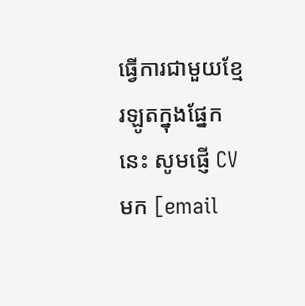ធ្វើការជាមួយខ្មែរឡូតក្នុងផ្នែកនេះ សូមផ្ញើ CV មក [email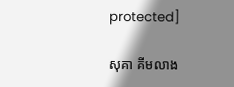protected]

សុគា គីមលាង